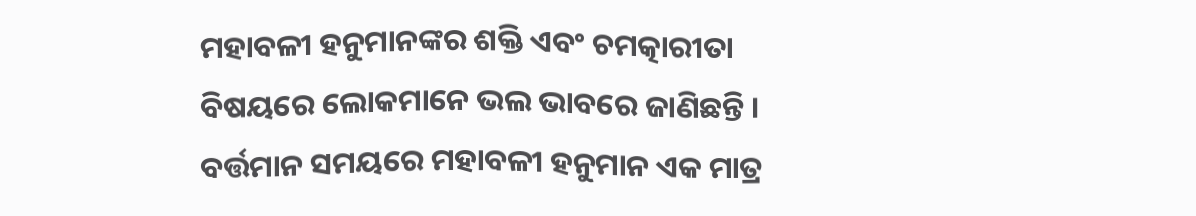ମହାବଳୀ ହନୁମାନଙ୍କର ଶକ୍ତି ଏବଂ ଚମତ୍କାରୀତା ବିଷୟରେ ଲୋକମାନେ ଭଲ ଭାବରେ ଜାଣିଛନ୍ତି । ବର୍ତ୍ତମାନ ସମୟରେ ମହାବଳୀ ହନୁମାନ ଏକ ମାତ୍ର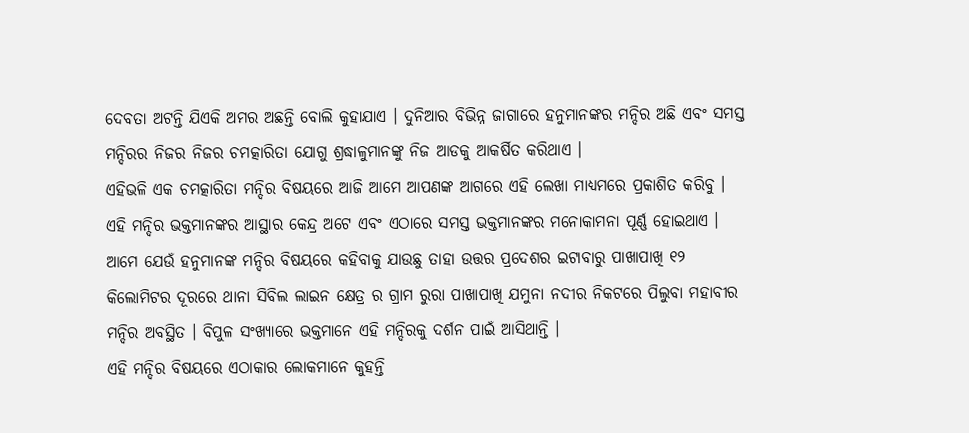ଦେବତା ଅଟନ୍ତି ଯିଏକି ଅମର ଅଛନ୍ତି ବୋଲି କୁହାଯାଏ । ଦୁନିଆର ବିଭିନ୍ନ ଜାଗାରେ ହନୁମାନଙ୍କର ମନ୍ଦିର ଅଛି ଏବଂ ସମସ୍ତ ମନ୍ଦିରର ନିଜର ନିଜର ଚମତ୍କାରିତା ଯୋଗୁ ଶ୍ରଦ୍ଧାଳୁମାନଙ୍କୁ ନିଜ ଆଡକୁ ଆକର୍ଷିତ କରିଥାଏ ।
ଏହିଭଳି ଏକ ଚମତ୍କାରିତା ମନ୍ଦିର ବିଷୟରେ ଆଜି ଆମେ ଆପଣଙ୍କ ଆଗରେ ଏହି ଲେଖା ମାଧ୍ୟମରେ ପ୍ରକାଶିତ କରିବୁ । ଏହି ମନ୍ଦିର ଭକ୍ତମାନଙ୍କର ଆସ୍ଥାର କେନ୍ଦ୍ର ଅଟେ ଏବଂ ଏଠାରେ ସମସ୍ତ ଭକ୍ତମାନଙ୍କର ମନୋକାମନା ପୂର୍ଣ୍ଣ ହୋଇଥାଏ ।
ଆମେ ଯେଉଁ ହନୁମାନଙ୍କ ମନ୍ଦିର ବିଷୟରେ କହିବାକୁ ଯାଉଛୁ ତାହା ଉତ୍ତର ପ୍ରଦେଶର ଇଟାବାରୁ ପାଖାପାଖି ୧୨ କିଲୋମିଟର ଦୂରରେ ଥାନା ସିବିଲ ଲାଇନ କ୍ଷେତ୍ର ର ଗ୍ରାମ ରୁରା ପାଖାପାଖି ଯମୁନା ନଦୀର ନିକଟରେ ପିଲୁବା ମହାବୀର ମନ୍ଦିର ଅବସ୍ଥିତ । ବିପୁଳ ସଂଖ୍ୟାରେ ଭକ୍ତମାନେ ଏହି ମନ୍ଦିରକୁ ଦର୍ଶନ ପାଇଁ ଆସିଥାନ୍ତି ।
ଏହି ମନ୍ଦିର ବିଷୟରେ ଏଠାକାର ଲୋକମାନେ କୁହନ୍ତି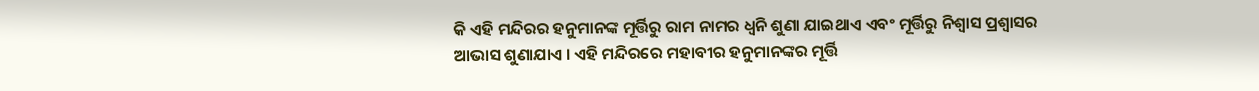କି ଏହି ମନ୍ଦିରର ହନୁମାନଙ୍କ ମୂର୍ତ୍ତିରୁ ରାମ ନାମର ଧ୍ୱନି ଶୁଣା ଯାଇଥାଏ ଏବଂ ମୂର୍ତ୍ତିରୁ ନିଶ୍ଵାସ ପ୍ରଶ୍ଵାସର ଆଭାସ ଶୁଣାଯାଏ । ଏହି ମନ୍ଦିରରେ ମହାବୀର ହନୁମାନଙ୍କର ମୂର୍ତ୍ତି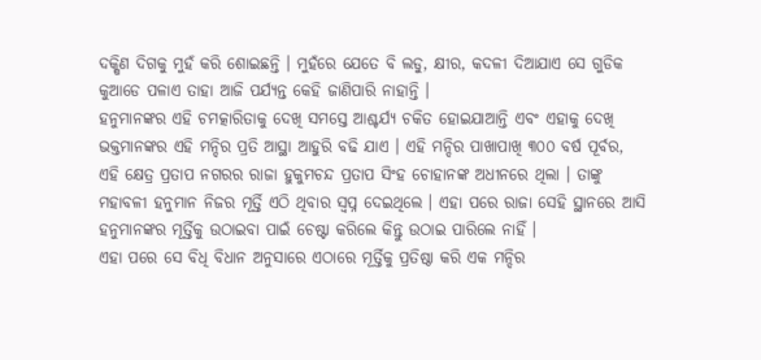ଦକ୍ଷିଣ ଦିଗକୁ ମୁହଁ କରି ଶୋଇଛନ୍ତି । ମୁହଁରେ ଯେତେ ବି ଲଡୁ, କ୍ଷୀର, କଦଳୀ ଦିଆଯାଏ ସେ ଗୁଡିକ କୁଆଡେ ପଳାଏ ତାହା ଆଜି ପର୍ଯ୍ୟନ୍ତ କେହି ଜାଣିପାରି ନାହାନ୍ତି ।
ହନୁମାନଙ୍କର ଏହି ଚମତ୍କାରିତାକୁ ଦେଖି ସମସ୍ତେ ଆଶ୍ଚର୍ଯ୍ୟ ଚକିତ ହୋଇଯାଆନ୍ତି ଏବଂ ଏହାକୁ ଦେଖି ଭକ୍ତମାନଙ୍କର ଏହି ମନ୍ଦିର ପ୍ରତି ଆସ୍ଥା ଆହୁରି ବଢି ଯାଏ । ଏହି ମନ୍ଦିର ପାଖାପାଖି ୩୦୦ ବର୍ଷ ପୂର୍ବର, ଏହି କ୍ଷେତ୍ର ପ୍ରତାପ ନଗରର ରାଜା ହୁକୁମଚନ୍ଦ ପ୍ରତାପ ସିଂହ ଚୋହାନଙ୍କ ଅଧୀନରେ ଥିଲା । ତାଙ୍କୁ ମହାବଳୀ ହନୁମାନ ନିଜର ମୂର୍ତ୍ତି ଏଠି ଥିବାର ସ୍ଵପ୍ନ ଦେଇଥିଲେ । ଏହା ପରେ ରାଜା ସେହି ସ୍ଥାନରେ ଆସି ହନୁମାନଙ୍କର ମୂର୍ତ୍ତିକୁ ଉଠାଇବା ପାଇଁ ଚେଷ୍ଟା କରିଲେ କିନ୍ତୁ ଉଠାଇ ପାରିଲେ ନାହିଁ ।
ଏହା ପରେ ସେ ବିଧି ବିଧାନ ଅନୁସାରେ ଏଠାରେ ମୂର୍ତ୍ତିକୁ ପ୍ରତିଷ୍ଠା କରି ଏକ ମନ୍ଦିର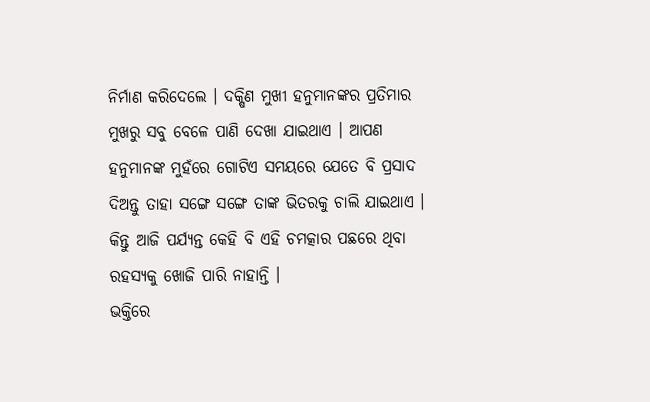ନିର୍ମାଣ କରିଦେଲେ । ଦକ୍ଷିଣ ମୁଖୀ ହନୁମାନଙ୍କର ପ୍ରତିମାର ମୁଖରୁ ସବୁ ବେଳେ ପାଣି ଦେଖା ଯାଇଥାଏ । ଆପଣ ହନୁମାନଙ୍କ ମୁହଁରେ ଗୋଟିଏ ସମୟରେ ଯେତେ ବି ପ୍ରସାଦ ଦିଅନ୍ତୁ ତାହା ସଙ୍ଗେ ସଙ୍ଗେ ତାଙ୍କ ଭିତରକୁ ଚାଲି ଯାଇଥାଏ । କିନ୍ତୁ ଆଜି ପର୍ଯ୍ୟନ୍ତ କେହି ବି ଏହି ଚମତ୍କାର ପଛରେ ଥିବା ରହସ୍ୟକୁ ଖୋଜି ପାରି ନାହାନ୍ତି ।
ଭକ୍ତିରେ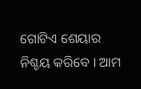ଗୋଟିଏ ଶେୟାର ନିଶ୍ଚୟ କରିବେ । ଆମ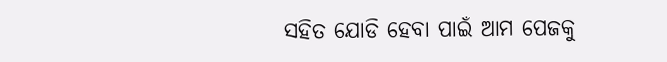ସହିତ ଯୋଡି ହେବା ପାଇଁ ଆମ ପେଜକୁ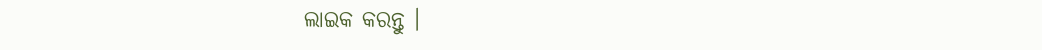ଲାଇକ କରନ୍ତୁ ।